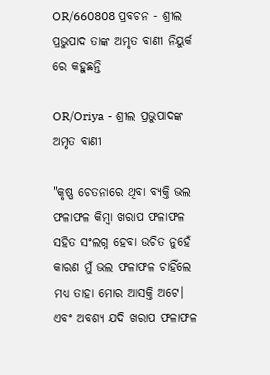OR/660808 ପ୍ରବଚନ - ଶ୍ରୀଲ ପ୍ରଭୁପାଦ ତାଙ୍କ ଅମୃତ ବାଣୀ ନିୟୁର୍କ ରେ କହୁଛନ୍ତି

OR/Oriya - ଶ୍ରୀଲ ପ୍ରଭୁପାଦଙ୍କ ଅମୃତ ବାଣୀ

"କୃଷ୍ଣ ଚେତନାରେ ଥିବା ବ୍ୟକ୍ତି ଭଲ ଫଳାଫଳ କିମ୍ବା ଖରାପ ଫଳାଫଳ ସହିତ ସଂଲଗ୍ନ ହେବା ଉଚିତ ନୁହେଁ କାରଣ ମୁଁ ଭଲ ଫଳାଫଳ ଚାହିଁଲେ ମଧ୍ୟ ତାହା ମୋର ଆସକ୍ତି ଅଟେ। ଏବଂ ଅବଶ୍ୟ ଯଦି ଖରାପ ଫଳାଫଳ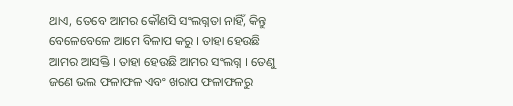ଥାଏ, ତେବେ ଆମର କୌଣସି ସଂଲଗ୍ନତା ନାହିଁ, କିନ୍ତୁ ବେଳେବେଳେ ଆମେ ବିଳାପ କରୁ । ତାହା ହେଉଛି ଆମର ଆସକ୍ତି । ତାହା ହେଉଛି ଆମର ସଂଲଗ୍ନ । ତେଣୁ ଜଣେ ଭଲ ଫଳାଫଳ ଏବଂ ଖରାପ ଫଳାଫଳରୁ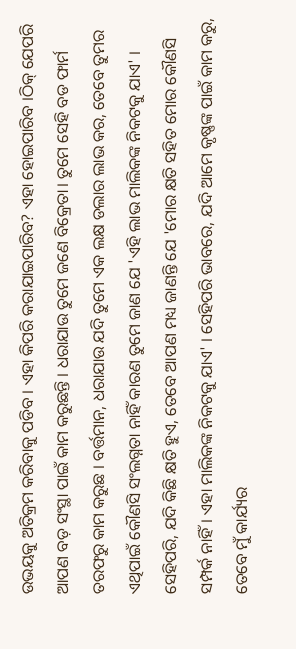ଉଭୟକୁ ଅତିକ୍ରମ କରିବାକୁ ପଡିବ । ଏହା କିପରି କରାଯାଇପାରିବ? ଏହା ହୋଇପାରିବ ।ଠିକ୍ ଯେପରି ଆପଣ ବଡ଼ ସଂସ୍ଥା ପାଇଁ କାମ କରୁଛନ୍ତି । ଧରାଯାଉ ତୁମେ ଜଣେ ବିକ୍ରେତା। ତୁମେ ସେହି ବଡ ଫାର୍ମ ତରଫରୁ କାମ କରୁଛ । ବର୍ତ୍ତମାନ, ଧରାଯାଉ ଯଦି ତୁମେ ଏକ ଲକ୍ଷ ଡଲାର ଲାଭ କର, ତେବେ ତୁମର ଏଥିପାଇଁ କୌଣସି ସଂଲଗ୍ନତା ନାହିଁ କାରଣ ତୁମେ ଜାଣ ଯେ 'ଏହି ଲାଭ ମାଲିକଙ୍କ ନିକଟକୁ ଯାଏ' । ସେହିପରି, ଯଦି କିଛି କ୍ଷତି ହୁଏ, ତେବେ ଆପଣ ମଧ୍ୟ ଜାଣନ୍ତି ଯେ 'ମୋର କ୍ଷତି ସହିତ ମୋର କୌଣସି ସମ୍ପର୍କ ନାହିଁ। ଏହା ମାଲିକଙ୍କ ନିକଟକୁ ଯାଏ' । ସେହିପରି ଭାବରେ, ଯଦି ଆମେ କୃଷ୍ଣଙ୍କ ପାଇଁ କାମ କରୁ, ତେବେ ମୁଁ କାର୍ଯ୍ୟର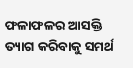ଫଳାଫଳର ଆସକ୍ତି ତ୍ୟାଗ କରିବାକୁ ସମର୍ଥ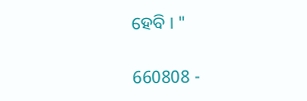ହେବି । "

660808 -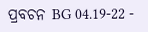ପ୍ରବଚନ BG 04.19-22 -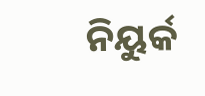ନିୟୁର୍କ